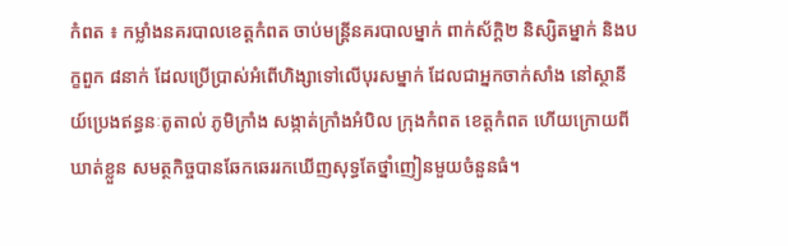កំពត ៖ កម្លាំងនគរបាលខេត្តកំពត ចាប់មន្ដ្រីនគរបាលម្នាក់ ពាក់ស័ក្ដិ២ និស្សិតម្នាក់ និងបក្ខពួក ៨នាក់ ដែលប្រើប្រាស់អំពើហិង្សាទៅលើបុរសម្នាក់ ដែលជាអ្នកចាក់សាំង នៅស្ថានីយ៍ប្រេងឥន្ធនៈតូតាល់ ភូមិក្រាំង សង្កាត់ក្រាំងអំបិល ក្រុងកំពត ខេត្តកំពត ហើយក្រោយពីឃាត់ខ្លួន សមត្ថកិច្ចបានឆែកឆេររកឃើញសុទ្ធតែថ្នាំញៀនមួយចំនួនធំ។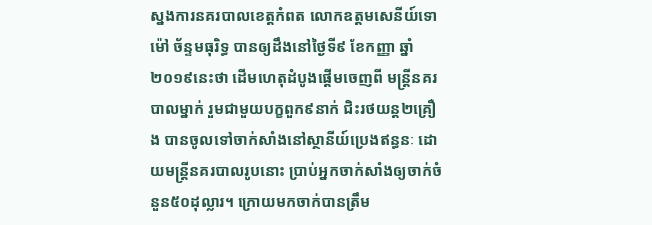ស្នងការនគរបាលខេត្តកំពត លោកឧត្តមសេនីយ៍ទោ ម៉ៅ ច័ន្ទមធុរិទ្ធ បានឲ្យដឹងនៅថ្ងៃទី៩ ខែកញ្ញា ឆ្នាំ២០១៩នេះថា ដើមហេតុដំបូងផ្ដើមចេញពី មន្ដ្រីនគរបាលម្នាក់ រួមជាមួយបក្ខពួក៩នាក់ ជិះរថយន្ដ២គ្រឿង បានចូលទៅចាក់សាំងនៅស្ថានីយ៍ប្រេងឥន្ធនៈ ដោយមន្ដ្រីនគរបាលរូបនោះ ប្រាប់អ្នកចាក់សាំងឲ្យចាក់ចំនួន៥០ដុល្លារ។ ក្រោយមកចាក់បានត្រឹម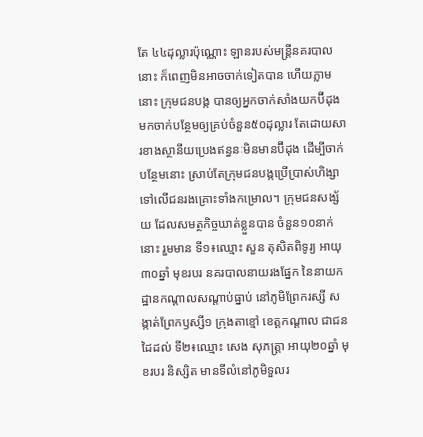តែ ៤៤ដុល្លារប៉ុណ្ណោះ ឡានរបស់មន្ដ្រីនគរបាលនោះ ក៏ពេញមិនអាចចាក់ទៀតបាន ហើយភ្លាមនោះ ក្រុមជនបង្ក បានឲ្យអ្នកចាក់សាំងយកប៊ីដុង មកចាក់បន្ថែមឲ្យគ្រប់ចំនួន៥០ដុល្លារ តែដោយសារខាងស្ថានីយប្រេងឥន្ធនៈមិនមានប៊ីដុង ដើម្បីចាក់បន្ថែមនោះ ស្រាប់តែក្រុមជនបង្កប្រើប្រាស់ហិង្សា ទៅលើជនរងគ្រោះទាំងកម្រោល។ ក្រុមជនសង្ស័យ ដែលសមត្ថកិច្ចឃាត់ខ្លួនបាន ចំនួន១០នាក់នោះ រួមមាន ទី១៖ឈ្មោះ សួន តុសិតពិទូរ្យ អាយុ៣០ឆ្នាំ មុខរបរ នគរបាលនាយរងផ្នែក នៃនាយកដ្ឋានកណ្តាលសណ្តាប់ធ្នាប់ នៅភូមិព្រែករស្សី សង្កាត់ព្រែកឫស្សី១ ក្រុងតាខ្មៅ ខេត្តកណ្តាល ជាជនដៃដល់ ទី២៖ឈ្មោះ សេង សុភត្រ្តា អាយុ២០ឆ្នាំ មុខរបរ និស្សិត មានទីលំនៅភូមិទួលរ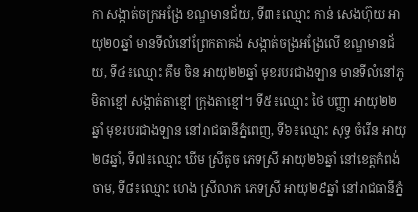កា សង្កាត់ចក្រអង្រែ ខណ្ឌមានជ័យ, ទី៣៖ឈ្មោះ កាន់ សេងហ៊ុយ អាយុ២០ឆ្នាំ មានទីលំនៅព្រែកតាគង់ សង្កាត់ចង្រអង្រែលើ ខណ្ឌមានជ័យ, ទី៤៖ឈ្មោះ គឹម ចិន អាយុ២២ឆ្នាំ មុខរបរជាងឡាន មានទីលំនៅភូមិតាខ្មៅ សង្កាត់តាខ្មៅ ក្រុងតាខ្មៅ។ ទី៥៖ឈ្មោះ ថៃ បញ្ញា អាយុ២២ឆ្នាំ មុខរបរជាងឡាន នៅរាជធានីភ្នំពេញ, ទី៦៖ឈ្មោះ សុទ្ធ ចំរើន អាយុ២៨ឆ្នាំ, ទី៧៖ឈ្មោះ ឃីម ស្រីតូច ភេទស្រី អាយុ២៦ឆ្នាំ នៅខេត្តកំពង់ចាម, ទី៨៖ឈ្មោះ ហេង ស្រីលាភ ភេទស្រី អាយុ២៩ឆ្នាំ នៅរាជធានីភ្នំ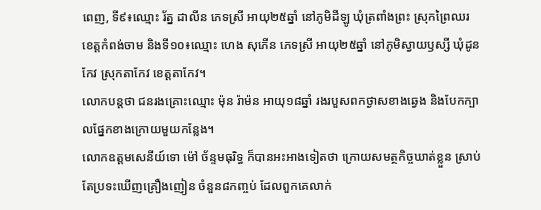ពេញ, ទី៩៖ឈ្មោះ រ័ត្ន ដាលីន ភេទស្រី អាយុ២៥ឆ្នាំ នៅភូមិដីឡូ ឃុំត្រពាំងព្រះ ស្រុកព្រៃឈរ ខេត្តកំពង់ចាម និងទី១០៖ឈ្មោះ ហេង សុភើន ភេទស្រី អាយុ២៥ឆ្នាំ នៅភូមិស្វាយឫស្សី ឃុំដូនកែវ ស្រុកតាកែវ ខេត្តតាកែវ។
លោកបន្តថា ជនរងគ្រោះឈ្មោះ ម៉ុន រ៉ាម៉ន អាយុ១៨ឆ្នាំ រងរបួសពកថ្ងាសខាងឆ្វេង និងបែកក្បាលផ្នែកខាងក្រោយមួយកន្លែង។
លោកឧត្តមសេនីយ៍ទោ ម៉ៅ ច័ន្ទមធុរិទ្ធ ក៏បានអះអាងទៀតថា ក្រោយសមត្ថកិច្ចឃាត់ខ្លួន ស្រាប់តែប្រទះឃើញគ្រឿងញៀន ចំនួន៨កញ្ចប់ ដែលពួកគេលាក់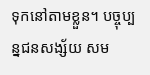ទុកនៅតាមខ្លួន។ បច្ចុប្បន្នជនសង្ស័យ សម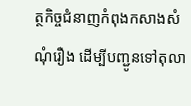ត្ថកិច្ចជំនាញកំពុងកសាងសំណុំរឿង ដើម្បីបញ្ជូនទៅតុលា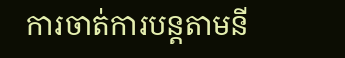ការចាត់ការបន្ដតាមនី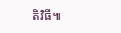តិវិធី៕